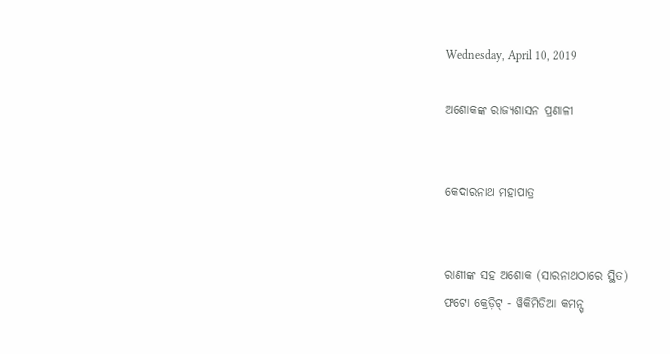Wednesday, April 10, 2019

ଅଶୋକଙ୍କ ରାଜ୍ୟଶାସନ ପ୍ରଣାଳୀ


କେଦାରନାଥ ମହାପାତ୍ର


ରାଣୀଙ୍କ ସହ ଅଶୋକ (ସାରନାଥଠାରେ ସ୍ଥିତ)
ଫଟୋ କ୍ରେଡ଼ିଟ୍ - ୱିକିମିଡିଆ କମନ୍ସ୍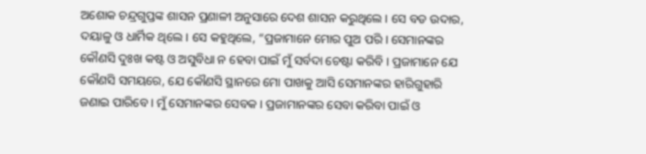ଅଶୋକ ଚନ୍ଦ୍ରଗୁପ୍ତଙ୍କ ଶାସନ ପ୍ରଣାଳୀ ଅନୁସାରେ ଦେଶ ଶାସନ କରୁଥିଲେ । ସେ ବଡ ଉଦାର, ଦୟାଳୁ ଓ ଧାର୍ମିକ ଥିଲେ । ସେ କହୁଥିଲେ, “ପ୍ରଜାମାନେ ମୋର ପୁଅ ପରି । ସେମାନଙ୍କର କୌଣସି ଦୁଃଖ କଷ୍ଟ ଓ ଅସୁବିଧା ନ ହେବା ପାଇଁ ମୁଁ ସର୍ବଦା ଚେଷ୍ଟା କରିବି । ପ୍ରଜାମାନେ ଯେ କୌଣସି ସମୟରେ, ଯେ କୌଣସି ସ୍ଥାନରେ ମୋ ପାଖକୁ ଆସି ସେମାନଙ୍କର ହାରିଗୁହାରି ଜଣାଇ ପାରିବେ । ମୁଁ ସେମାନଙ୍କର ସେବକ । ପ୍ରଜାମାନଙ୍କର ସେବା କରିବା ପାଇଁ ଓ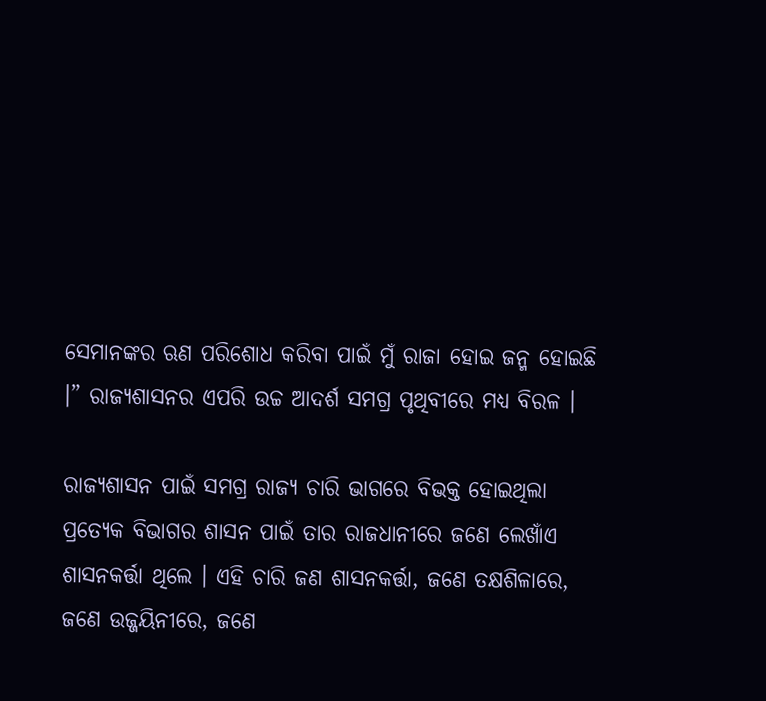ସେମାନଙ୍କର ଋଣ ପରିଶୋଧ କରିବା ପାଇଁ ମୁଁ ରାଜା ହୋଇ ଜନ୍ମ ହୋଇଛି ।” ରାଜ୍ୟଶାସନର ଏପରି ଉଚ୍ଚ ଆଦର୍ଶ ସମଗ୍ର ପୃଥିବୀରେ ମଧ୍ୟ ବିରଳ ।

ରାଜ୍ୟଶାସନ ପାଇଁ ସମଗ୍ର ରାଜ୍ୟ ଚାରି ଭାଗରେ ବିଭକ୍ତ ହୋଇଥିଲା ପ୍ରତ୍ୟେକ ବିଭାଗର ଶାସନ ପାଇଁ ତାର ରାଜଧାନୀରେ ଜଣେ ଲେଖାଁଏ ଶାସନକର୍ତ୍ତା ଥିଲେ । ଏହି ଚାରି ଜଣ ଶାସନକର୍ତ୍ତା, ଜଣେ ତକ୍ଷଶିଳାରେ, ଜଣେ ଉଜ୍ଜୟିନୀରେ, ଜଣେ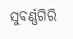ସୁବର୍ଣ୍ଣଗିରି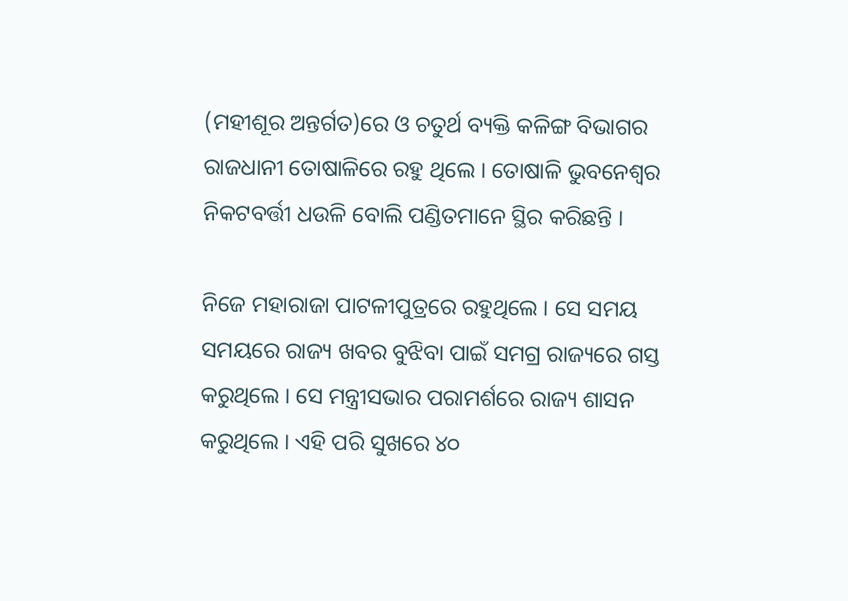(ମହୀଶୂର ଅନ୍ତର୍ଗତ)ରେ ଓ ଚତୁର୍ଥ ବ୍ୟକ୍ତି କଳିଙ୍ଗ ବିଭାଗର ରାଜଧାନୀ ତୋଷାଳିରେ ରହୁ ଥିଲେ । ତୋଷାଳି ଭୁବନେଶ୍ୱର ନିକଟବର୍ତ୍ତୀ ଧଉଳି ବୋଲି ପଣ୍ଡିତମାନେ ସ୍ଥିର କରିଛନ୍ତି ।

ନିଜେ ମହାରାଜା ପାଟଳୀପୁତ୍ରରେ ରହୁଥିଲେ । ସେ ସମୟ ସମୟରେ ରାଜ୍ୟ ଖବର ବୁଝିବା ପାଇଁ ସମଗ୍ର ରାଜ୍ୟରେ ଗସ୍ତ କରୁଥିଲେ । ସେ ମନ୍ତ୍ରୀସଭାର ପରାମର୍ଶରେ ରାଜ୍ୟ ଶାସନ କରୁଥିଲେ । ଏହି ପରି ସୁଖରେ ୪୦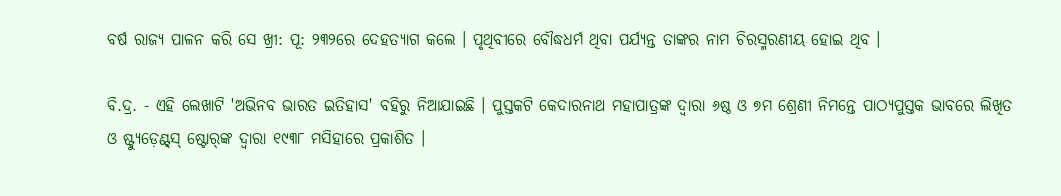ବର୍ଷ ରାଜ୍ୟ ପାଳନ କରି ସେ ଖ୍ରୀ: ପୂ: ୨୩୨ରେ ଦେହତ୍ୟାଗ କଲେ । ପୃଥିବୀରେ ବୌଦ୍ଧଧର୍ମ ଥିବା ପର୍ଯ୍ୟନ୍ତ ତାଙ୍କର ନାମ ଚିରସ୍ମରଣୀୟ ହୋଇ ଥିବ ।

ବି.ଦ୍ର. - ଏହି ଲେଖାଟି 'ଅଭିନବ ଭାରତ ଇତିହାସ' ବହିରୁ ନିଆଯାଇଛି । ପୁସ୍ତକଟି କେଦାରନାଥ ମହାପାତ୍ରଙ୍କ ଦ୍ୱାରା ୬ଷ୍ଠ ଓ ୭ମ ଶ୍ରେଣୀ ନିମନ୍ତେ ପାଠ୍ୟପୁସ୍ତକ ଭାବରେ ଲିଖିତ ଓ ଷ୍ଟ୍ୟୁଡ଼େଣ୍ଟ୍‌ସ୍ ଷ୍ଟୋର୍‌ଙ୍କ ଦ୍ୱାରା ୧୯୩୮ ମସିହାରେ ପ୍ରକାଶିତ ।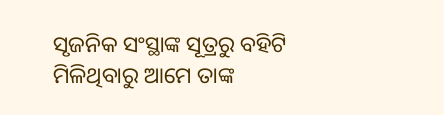ସୃଜନିକ ସଂସ୍ଥାଙ୍କ ସୂତ୍ରରୁ ବହିଟି ମିଳିଥିବାରୁ ଆମେ ତାଙ୍କ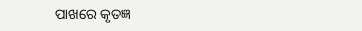ପାଖରେ କୃତଜ୍ଞ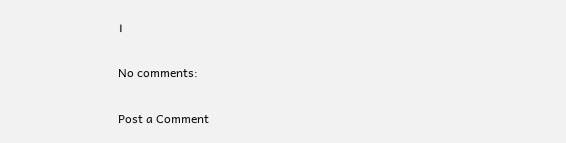।

No comments:

Post a Comment